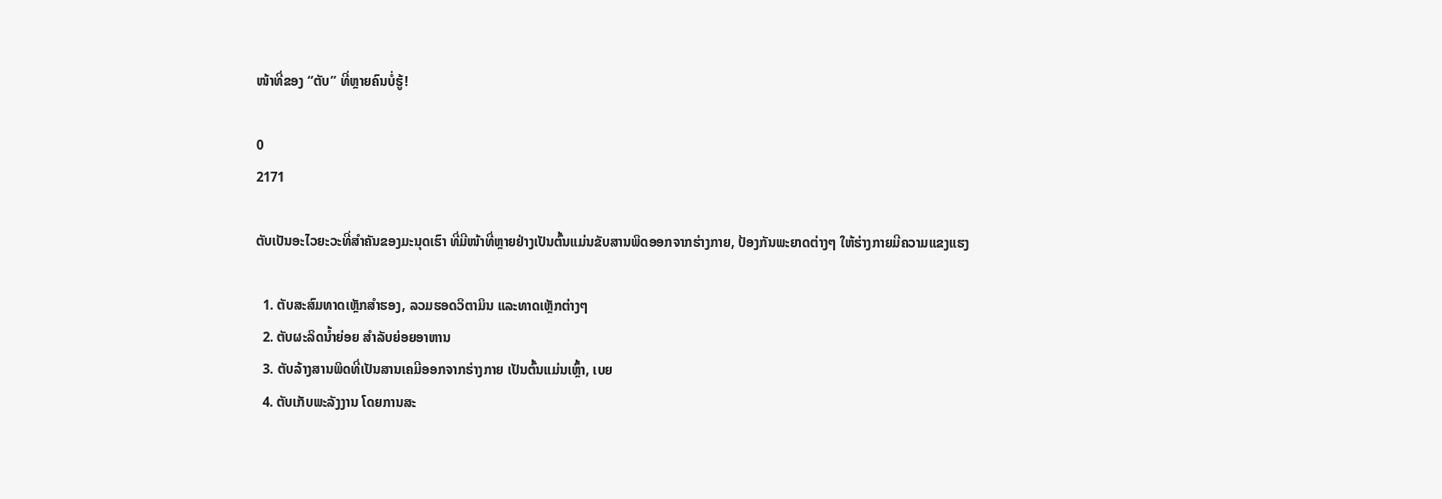ໜ້າທີ່ຂອງ “ຕັບ” ທີ່ຫຼາຍຄົນບໍ່ຮູ້!

0
2171

ຕັບເປັນອະໄວຍະວະທີ່ສຳຄັນຂອງມະນຸດເຮົາ ທີ່ມີໜ້າທີ່ຫຼາຍຢ່າງເປັນຕົ້ນແມ່ນຂັບສານພິດອອກຈາກຮ່າງກາຍ, ປ້ອງກັນພະຍາດຕ່າງໆ ໃຫ້ຮ່າງກາຍມີຄວາມແຂງແຮງ

  1. ຕັບສະສົມທາດເຫຼັກສຳຮອງ, ລວມຮອດວິຕາມິນ ແລະທາດເຫຼັກຕ່າງໆ
  2. ຕັບຜະລິດນໍ້າຍ່ອຍ ສຳລັບຍ່ອຍອາຫານ
  3. ຕັບລ້າງສານພິດທີ່ເປັນສານເຄມີອອກຈາກຮ່າງກາຍ ເປັນຕົ້ນແມ່ນເຫຼົ້າ, ເບຍ
  4. ຕັບເກັບພະລັງງານ ໂດຍການສະ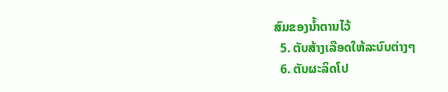ສົມຂອງນໍ້າຕານໄວ້
  5. ຕັບສ້າງເລືອດໃຫ້ລະບົບຕ່າງໆ
  6. ຕັບຜະລິດໂປ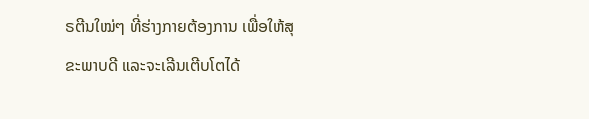ຣຕີນໃໝ່ໆ ທີ່ຮ່າງກາຍຕ້ອງການ ເພື່ອໃຫ້ສຸຂະພາບດີ ແລະຈະເລີນເຕີບໂຕໄດ້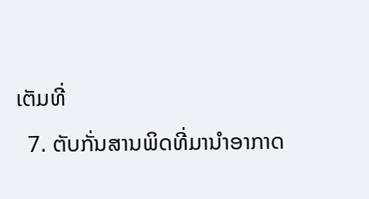ເຕັມທີ່
  7. ຕັບກັ່ນສານພິດທີ່ມານຳອາກາດ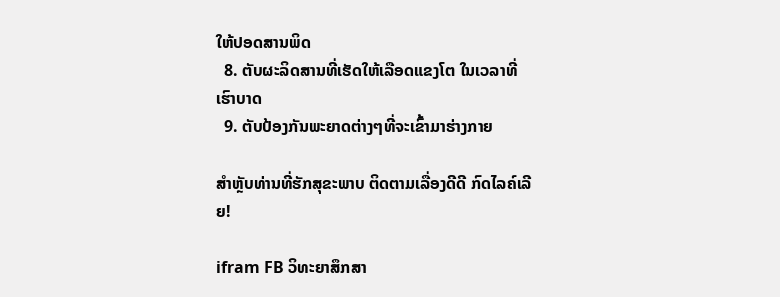ໃຫ້ປອດສານພິດ
  8. ຕັບຜະລິດສານທີ່ເຮັດໃຫ້ເລືອດແຂງໂຕ ໃນເວລາທີ່ເຮົາບາດ
  9. ຕັບປ້ອງກັນພະຍາດຕ່າງໆທີ່ຈະເຂົ້າມາຮ່າງກາຍ

ສຳຫຼັບທ່ານທີ່ຮັກສຸຂະພາບ ຕິດຕາມເລື່ອງດີດີ ກົດໄລຄ໌ເລີຍ!

ifram FB ວິທະຍາສຶກສາ